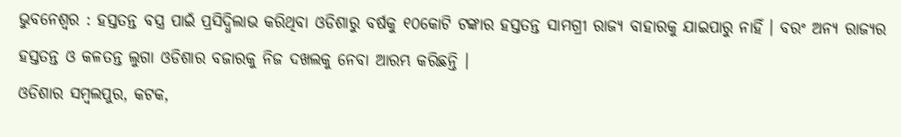ଭୁବନେଶ୍ୱର : ହସ୍ତତନ୍ତ ବସ୍ତ୍ର ପାଇଁ ପ୍ରସିଦ୍ଧିଲାଭ କରିଥିବା ଓଡିଶାରୁ ବର୍ଷକୁ ୧୦କୋଟି ଟଙ୍କାର ହସ୍ତତନ୍ତ ସାମଗ୍ରୀ ରାଜ୍ୟ ବାହାରକୁ ଯାଇପାରୁ ନାହିଁ । ବରଂ ଅନ୍ୟ ରାଜ୍ୟର ହସ୍ତତନ୍ତ ଓ କଳତନ୍ତ ଲୁଗା ଓଡିଶାର ବଜାରକୁ ନିଜ ଦଖଲକୁ ନେବା ଆରମ୍ଭ କରିଛନ୍ତି ।
ଓଡିଶାର ସମ୍ବଲପୁର, କଟକ,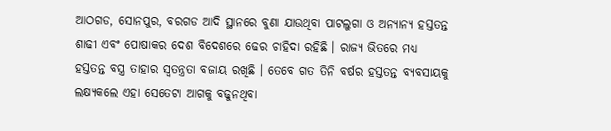ଆଠଗଡ, ସୋନପୁର, ବରଗଡ ଆଦି ସ୍ଥାନରେ ବୁଣା ଯାଉଥିବା ପାଟଲୁଗା ଓ ଅନ୍ୟାନ୍ୟ ହସ୍ତତନ୍ତ ଶାଢୀ ଏବଂ ପୋଷାକର ଦେଶ ବିଦେଶରେ ଢେର ଚାହିଦା ରହିଛି । ରାଜ୍ୟ ଭିତରେ ମଧ୍ୟ ହସ୍ତତନ୍ତ ବସ୍ତ୍ର ତାହାର ସ୍ୱତନ୍ତ୍ରତା ବଜାୟ ରଖିଛି । ତେବେ ଗତ ତିନି ବର୍ଷର ହସ୍ତତନ୍ତ ବ୍ୟବସାୟକୁ ଲକ୍ଷ୍ୟକଲେ ଏହା ସେତେଟା ଆଗକୁ ବଢୁନଥିବା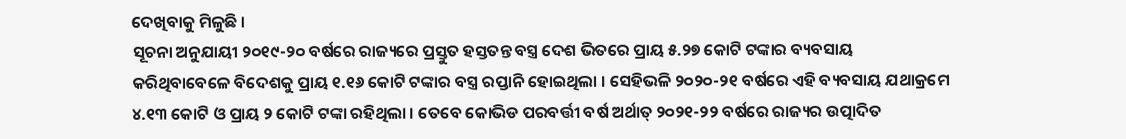ଦେଖିବାକୁ ମିଳୁଛି ।
ସୂଚନା ଅନୁଯାୟୀ ୨୦୧୯-୨୦ ବର୍ଷରେ ରାଜ୍ୟରେ ପ୍ରସ୍ତୁତ ହସ୍ତତନ୍ତ ବସ୍ତ୍ର ଦେଶ ଭିତରେ ପ୍ରାୟ ୫.୨୭ କୋଟି ଟଙ୍କାର ବ୍ୟବସାୟ କରିଥିବାବେଳେ ବିଦେଶକୁ ପ୍ରାୟ ୧.୧୬ କୋଟି ଟଙ୍କାର ବସ୍ତ୍ର ରପ୍ତାନି ହୋଇଥିଲା । ସେହିଭଳି ୨୦୨୦-୨୧ ବର୍ଷରେ ଏହି ବ୍ୟବସାୟ ଯଥାକ୍ରମେ ୪.୧୩ କୋଟି ଓ ପ୍ରାୟ ୨ କୋଟି ଟଙ୍କା ରହିଥିଲା । ତେବେ କୋଭିଡ ପରବର୍ତ୍ତୀ ବର୍ଷ ଅର୍ଥାତ୍ ୨୦୨୧-୨୨ ବର୍ଷରେ ରାଜ୍ୟର ଉତ୍ପାଦିତ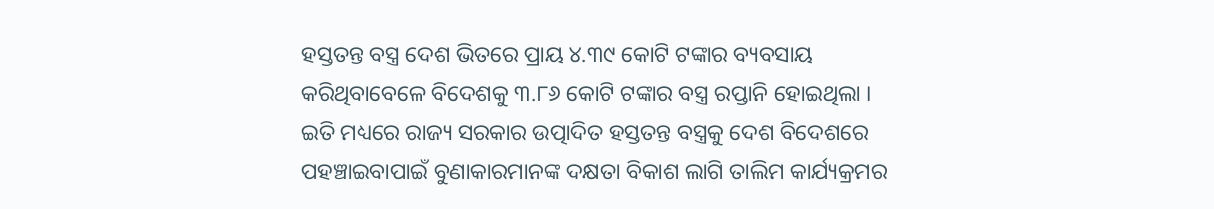ହସ୍ତତନ୍ତ ବସ୍ତ୍ର ଦେଶ ଭିତରେ ପ୍ରାୟ ୪.୩୯ କୋଟି ଟଙ୍କାର ବ୍ୟବସାୟ କରିଥିବାବେଳେ ବିଦେଶକୁ ୩.୮୬ କୋଟି ଟଙ୍କାର ବସ୍ତ୍ର ରପ୍ତାନି ହୋଇଥିଲା ।
ଇତି ମଧ୍ୟରେ ରାଜ୍ୟ ସରକାର ଉତ୍ପାଦିତ ହସ୍ତତନ୍ତ ବସ୍ତ୍ରକୁ ଦେଶ ବିଦେଶରେ ପହଞ୍ଚାଇବାପାଇଁ ବୁଣାକାରମାନଙ୍କ ଦକ୍ଷତା ବିକାଶ ଲାଗି ତାଲିମ କାର୍ଯ୍ୟକ୍ରମର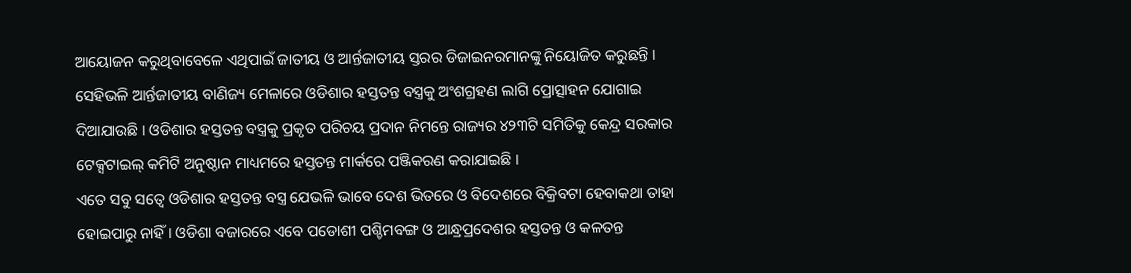ଆୟୋଜନ କରୁଥିବାବେଳେ ଏଥିପାଇଁ ଜାତୀୟ ଓ ଆର୍ନ୍ତଜାତୀୟ ସ୍ତରର ଡିଜାଇନରମାନଙ୍କୁ ନିୟୋଜିତ କରୁଛନ୍ତି । ସେହିଭଳି ଆର୍ନ୍ତଜାତୀୟ ବାଣିଜ୍ୟ ମେଳାରେ ଓଡିଶାର ହସ୍ତତନ୍ତ ବସ୍ତ୍ରକୁ ଅଂଶଗ୍ରହଣ ଲାଗି ପ୍ରୋତ୍ସାହନ ଯୋଗାଇ ଦିଆଯାଉଛି । ଓଡିଶାର ହସ୍ତତନ୍ତ ବସ୍ତ୍ରକୁ ପ୍ରକୃତ ପରିଚୟ ପ୍ରଦାନ ନିମନ୍ତେ ରାଜ୍ୟର ୪୨୩ଟି ସମିତିକୁ କେନ୍ଦ୍ର ସରକାର ଟେକ୍ସଟାଇଲ୍ କମିଟି ଅନୁଷ୍ଠାନ ମାଧ୍ୟମରେ ହସ୍ତତନ୍ତ ମାର୍କରେ ପଞ୍ଜିକରଣ କରାଯାଇଛି ।
ଏତେ ସବୁ ସତ୍ୱେ ଓଡିଶାର ହସ୍ତତନ୍ତ ବସ୍ତ୍ର ଯେଭଳି ଭାବେ ଦେଶ ଭିତରେ ଓ ବିଦେଶରେ ବିକ୍ରିବଟା ହେବାକଥା ତାହା ହୋଇପାରୁ ନାହିଁ । ଓଡିଶା ବଜାରରେ ଏବେ ପଡୋଶୀ ପଶ୍ଚିମବଙ୍ଗ ଓ ଆନ୍ଧ୍ରପ୍ରଦେଶର ହସ୍ତତନ୍ତ ଓ କଳତନ୍ତ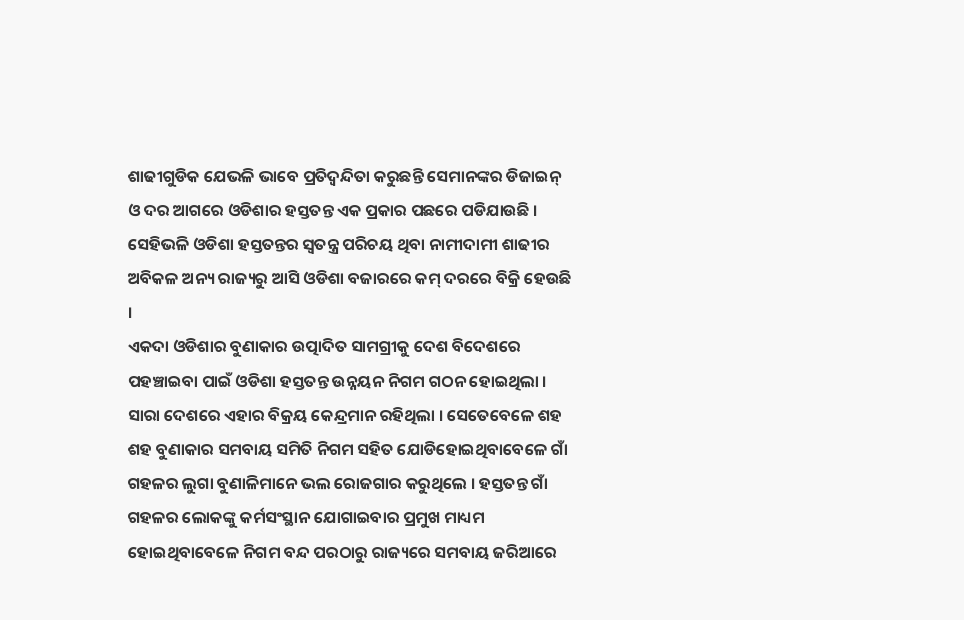ଶାଢୀଗୁଡିକ ଯେଭଳି ଭାବେ ପ୍ରତିଦ୍ୱନ୍ଦିତା କରୁଛନ୍ତି ସେମାନଙ୍କର ଡିଜାଇନ୍ ଓ ଦର ଆଗରେ ଓଡିଶାର ହସ୍ତତନ୍ତ ଏକ ପ୍ରକାର ପଛରେ ପଡିଯାଉଛି । ସେହିଭଳି ଓଡିଶା ହସ୍ତତନ୍ତର ସ୍ୱତନ୍ତ୍ର ପରିଚୟ ଥିବା ନାମୀଦାମୀ ଶାଢୀର ଅବିକଳ ଅନ୍ୟ ରାଜ୍ୟରୁ ଆସି ଓଡିଶା ବଜାରରେ କମ୍ ଦରରେ ବିକ୍ରି ହେଉଛି ।
ଏକଦା ଓଡିଶାର ବୁଣାକାର ଉତ୍ପାଦିତ ସାମଗ୍ରୀକୁ ଦେଶ ବିଦେଶରେ ପହଞ୍ଚାଇବା ପାଇଁ ଓଡିଶା ହସ୍ତତନ୍ତ ଉନ୍ନୟନ ନିଗମ ଗଠନ ହୋଇଥିଲା । ସାରା ଦେଶରେ ଏହାର ବିକ୍ରୟ କେନ୍ଦ୍ରମାନ ରହିଥିଲା । ସେତେବେଳେ ଶହ ଶହ ବୁଣାକାର ସମବାୟ ସମିତି ନିଗମ ସହିତ ଯୋଡିହୋଇଥିବାବେଳେ ଗାଁ ଗହଳର ଲୁଗା ବୁଣାଳିମାନେ ଭଲ ରୋଜଗାର କରୁଥିଲେ । ହସ୍ତତନ୍ତ ଗାଁ ଗହଳର ଲୋକଙ୍କୁ କର୍ମସଂସ୍ଥାନ ଯୋଗାଇବାର ପ୍ରମୁଖ ମାଧ୍ୟମ ହୋଇଥିବାବେଳେ ନିଗମ ବନ୍ଦ ପରଠାରୁ ରାଜ୍ୟରେ ସମବାୟ ଜରିଆରେ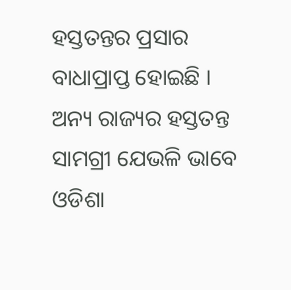ହସ୍ତତନ୍ତର ପ୍ରସାର ବାଧାପ୍ରାପ୍ତ ହୋଇଛି । ଅନ୍ୟ ରାଜ୍ୟର ହସ୍ତତନ୍ତ ସାମଗ୍ରୀ ଯେଭଳି ଭାବେ ଓଡିଶା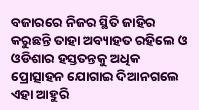ବଜାରରେ ନିଜର ସ୍ଥିତି ଜାହିର କରୁଛନ୍ତି ତାହା ଅବ୍ୟାହତ ରହିଲେ ଓ ଓଡିଶାର ହସ୍ତତନ୍ତକୁ ଅଧିକ ପ୍ରୋତ୍ସାହନ ଯୋଗାଇ ଦିଆନଗଲେ ଏହା ଆହୁରି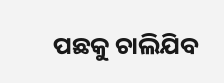ପଛକୁ ଚାଲିଯିବ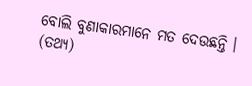ବୋଲି ବୁଣାକାରମାନେ ମତ ଦେଉଛନ୍ତି । (ତଥ୍ୟ)